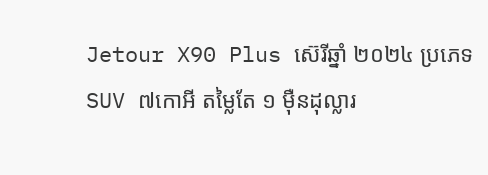Jetour X90 Plus ស៊េរីឆ្នាំ ២០២៤ ប្រភេទ SUV ៧កោអី តម្លៃតែ ១ មុឺនដុល្លារ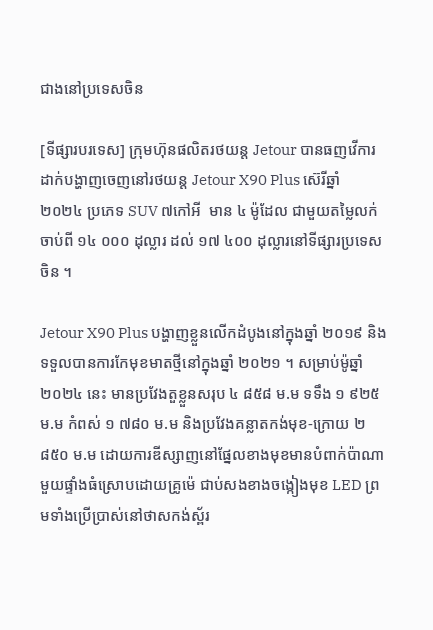ជាងនៅប្រទេសចិន

[ទីផ្សារបរទេស] ក្រុមហ៊ុនផលិតរថយន្ត Jetour បានធញវើការដាក់បង្ហាញចេញនៅរថយន្ត Jetour X90 Plus ស៊េរីឆ្នាំ ២០២៤ ប្រភេទ SUV ៧កៅអី  មាន ៤ ម៉ូដែល ជាមួយតម្លៃលក់ចាប់ពី ១៤ ០០០ ដុល្លារ ដល់ ១៧ ៤០០ ដុល្លារនៅទីផ្សារប្រទេសចិន ។

Jetour X90 Plus បង្ហាញខ្លួនលើកដំបូងនៅក្នុងឆ្នាំ ២០១៩ និងទទួលបានការកែមុខមាតថ្មីនៅក្នុងឆ្នាំ ២០២១ ។ សម្រាប់ម៉ូឆ្នាំ ២០២៤ នេះ មានប្រវែងតួខ្លួនសរុប ៤ ៨៥៨ ម.ម ទទឹង ១ ៩២៥ ម.ម កំពស់ ១ ៧៨០ ម.ម និងប្រវែងគន្លាតកង់មុខ-ក្រោយ ២ ៨៥០ ម.ម ដោយការឌីស្សាញនៅផ្នែលខាងមុខមានបំពាក់ប៉ាណាមួយផ្ទាំងធំស្រោបដោយគ្រូម៉េ ជាប់សងខាងចង្កៀងមុខ LED ព្រមទាំងប្រើប្រាស់នៅថាសកង់ស្ព័រ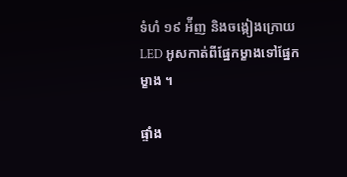ទំហំ ១៩ អ៉ីញ និងចង្កៀងក្រោយ LED អូសកាត់ពីផ្នែកម្ខាងទៅផ្នែកម្ខាង ។

ផ្ទាំង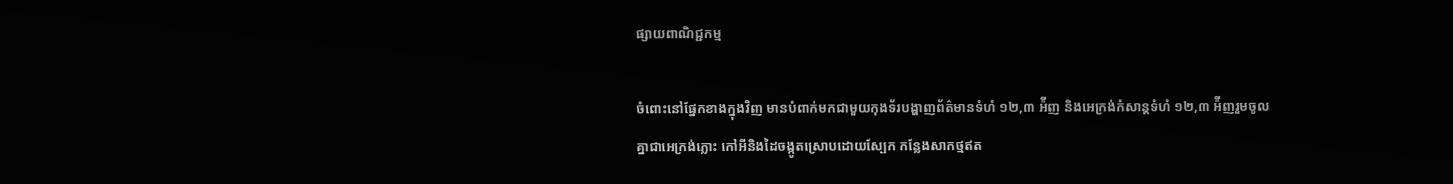ផ្សាយពាណិជ្ជកម្ម

ចំពោះនៅផ្នែកខាងក្នុងវិញ មានបំពាក់មកជាមួយកុងទ័របង្ហាញព័ត៌មានទំហំ ១២,៣ អ៉ីញ និងអេក្រង់កំសាន្តទំហំ ១២,៣ អ៉ីញរួមចូលគ្នាជាអេក្រង់ភ្លោះ កៅអីនិងដៃចង្កូតស្រោបដោយស្បែក កន្លែងសាកថ្មឥត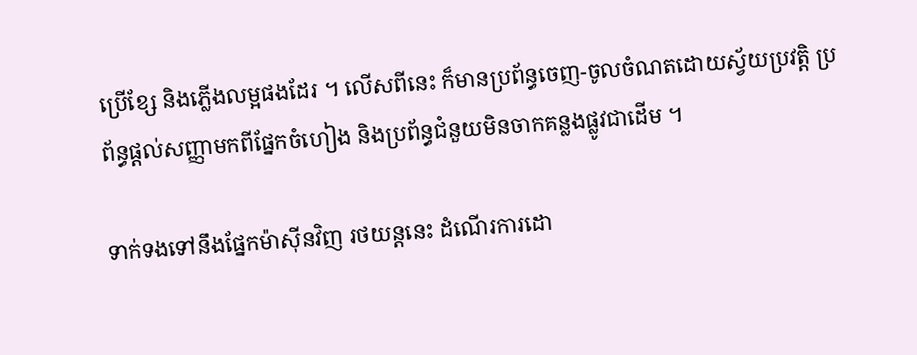ប្រើខ្សែ និងភ្លើងលម្អផងដែរ ។ លើសពីនេះ ក៏មានប្រព័ន្ធចេញ-ចូលចំណតដោយស្វ័យប្រវត្តិ ប្រព័ន្ធផ្តល់សញ្ញាមកពីផ្នែកចំហៀង និងប្រព័ន្ធជំនួយមិនចាកគន្លងផ្លូវជាដើម ។

ទាក់ទងទៅនឹងផ្នែកម៉ាស៊ីនវិញ រថយន្តនេះ ដំណើរការដោ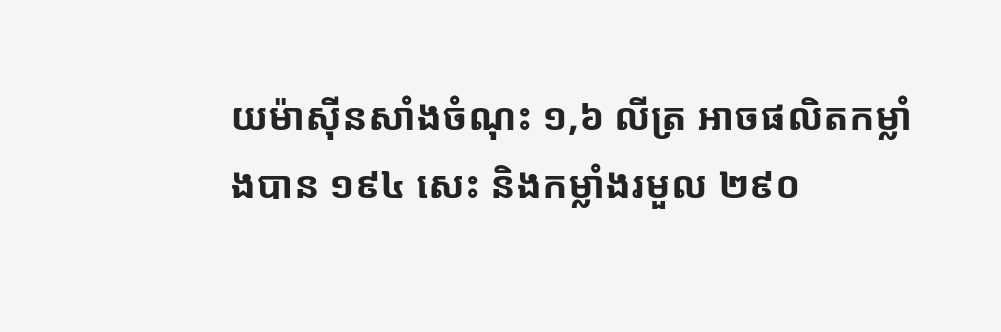យម៉ាស៊ីនសាំងចំណុះ ១,៦ លីត្រ អាចផលិតកម្លាំងបាន ១៩៤ សេះ និងកម្លាំងរមួល ២៩០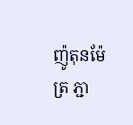ញ៉ូតុនម៉ែត្រ ភ្ជា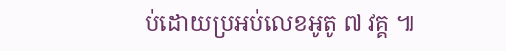ប់ដោយប្រអប់លេខអូតូ ៧ វគ្គ ៕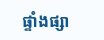ផ្ទាំងផ្សា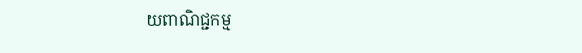យពាណិជ្ជកម្ម